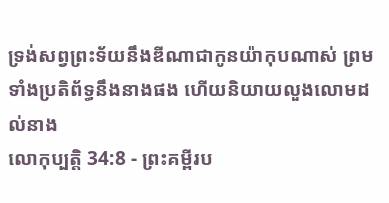ទ្រង់សព្វព្រះទ័យនឹងឌីណាជាកូនយ៉ាកុបណាស់ ព្រមទាំងប្រតិព័ទ្ធនឹងនាងផង ហើយនិយាយលួងលោមដល់នាង
លោកុប្បត្តិ 34:8 - ព្រះគម្ពីរប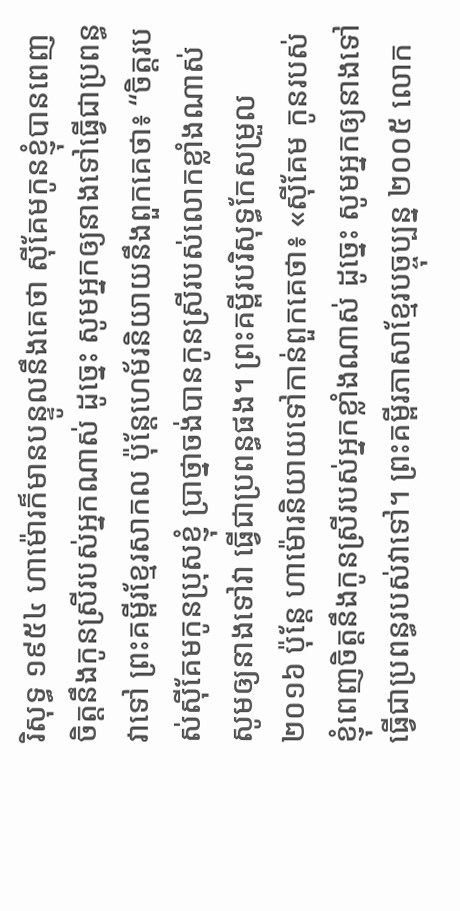រិសុទ្ធ ១៩៥៤ ហាម៉ោរក៏មានបន្ទូលនឹងគេថា ស៊ីគែមកូនខ្ញុំបានពេញចិត្តនឹងកូនស្រីរបស់អ្នកណាស់ ដូច្នេះ សូមអ្នកឲ្យនាងទៅធ្វើជាប្រពន្ធវាទៅ ព្រះគម្ពីរខ្មែរសាកល ប៉ុន្តែហេម័រនិយាយនឹងពួកគេថា៖ “ចិត្តរបស់ស៊ីគែមកូនប្រុសខ្ញុំ ប្រាថ្នាចង់បានកូនស្រីរបស់លោកខ្លាំងណាស់ សូមឲ្យនាងទៅវា ធ្វើជាប្រពន្ធផង។ ព្រះគម្ពីរបរិសុទ្ធកែសម្រួល ២០១៦ ប៉ុន្ដែ ហាម៉ោរនិយាយទៅកាន់ពួកគេថា៖ «ស៊ីគែម កូនរបស់ខ្ញុំពេញចិត្តនឹងកូនស្រីរបស់អ្នកខ្លាំងណាស់ ដូច្នេះ សូមអ្នកឲ្យនាងទៅធ្វើជាប្រពន្ធរបស់វាទៅ។ ព្រះគម្ពីរភាសាខ្មែរបច្ចុប្បន្ន ២០០៥ លោក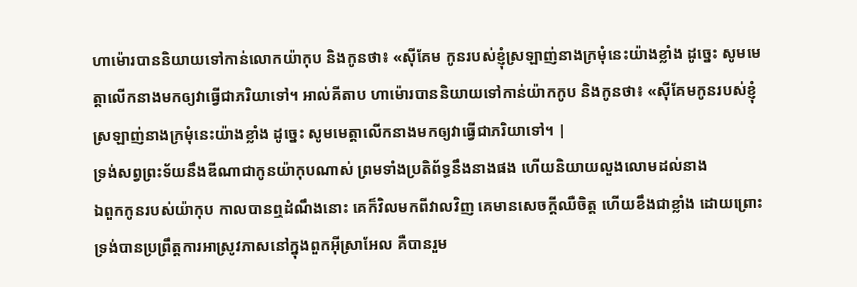ហាម៉ោរបាននិយាយទៅកាន់លោកយ៉ាកុប និងកូនថា៖ «ស៊ីគែម កូនរបស់ខ្ញុំស្រឡាញ់នាងក្រមុំនេះយ៉ាងខ្លាំង ដូច្នេះ សូមមេត្តាលើកនាងមកឲ្យវាធ្វើជាភរិយាទៅ។ អាល់គីតាប ហាម៉ោរបាននិយាយទៅកាន់យ៉ាកកូប និងកូនថា៖ «ស៊ីគែមកូនរបស់ខ្ញុំស្រឡាញ់នាងក្រមុំនេះយ៉ាងខ្លាំង ដូច្នេះ សូមមេត្តាលើកនាងមកឲ្យវាធ្វើជាភរិយាទៅ។ |
ទ្រង់សព្វព្រះទ័យនឹងឌីណាជាកូនយ៉ាកុបណាស់ ព្រមទាំងប្រតិព័ទ្ធនឹងនាងផង ហើយនិយាយលួងលោមដល់នាង
ឯពួកកូនរបស់យ៉ាកុប កាលបានឮដំណឹងនោះ គេក៏វិលមកពីវាលវិញ គេមានសេចក្ដីឈឺចិត្ត ហើយខឹងជាខ្លាំង ដោយព្រោះទ្រង់បានប្រព្រឹត្តការអាស្រូវភាសនៅក្នុងពួកអ៊ីស្រាអែល គឺបានរួម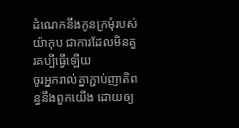ដំណេកនឹងកូនក្រមុំរបស់យ៉ាកុប ជាការដែលមិនគួរគប្បីធ្វើឡើយ
ចូរអ្នករាល់គ្នាភ្ជាប់ញាតិពន្ធនឹងពួកយើង ដោយឲ្យ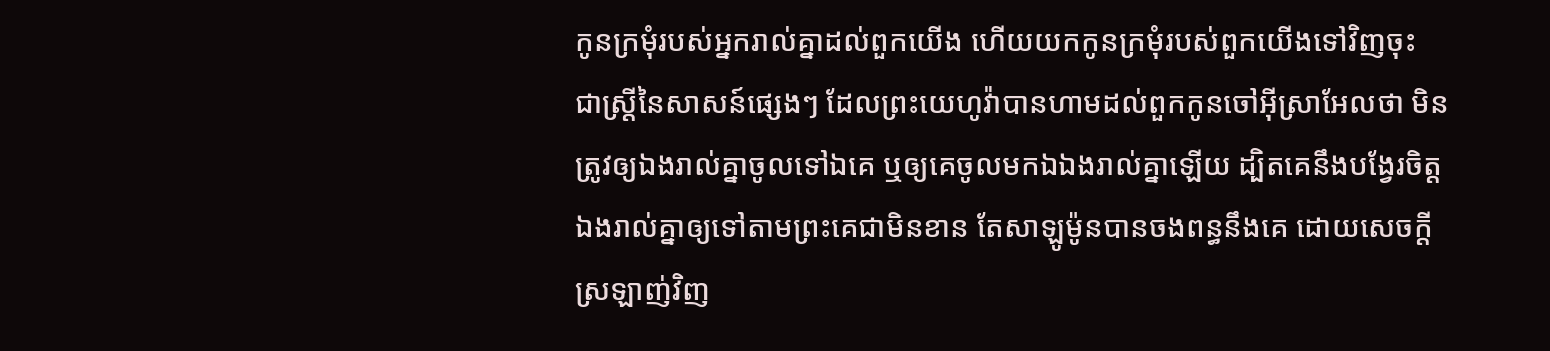កូនក្រមុំរបស់អ្នករាល់គ្នាដល់ពួកយើង ហើយយកកូនក្រមុំរបស់ពួកយើងទៅវិញចុះ
ជាស្ត្រីនៃសាសន៍ផ្សេងៗ ដែលព្រះយេហូវ៉ាបានហាមដល់ពួកកូនចៅអ៊ីស្រាអែលថា មិនត្រូវឲ្យឯងរាល់គ្នាចូលទៅឯគេ ឬឲ្យគេចូលមកឯឯងរាល់គ្នាឡើយ ដ្បិតគេនឹងបង្វែរចិត្តឯងរាល់គ្នាឲ្យទៅតាមព្រះគេជាមិនខាន តែសាឡូម៉ូនបានចងពន្ធនឹងគេ ដោយសេចក្ដីស្រឡាញ់វិញ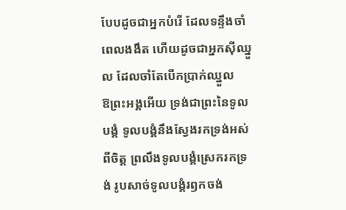បែបដូចជាអ្នកបំរើ ដែលទន្ទឹងចាំពេលងងឹត ហើយដូចជាអ្នកស៊ីឈ្នួល ដែលចាំតែបើកប្រាក់ឈ្នួល
ឱព្រះអង្គអើយ ទ្រង់ជាព្រះនៃទូលបង្គំ ទូលបង្គំនឹងស្វែងរកទ្រង់អស់ពីចិត្ត ព្រលឹងទូលបង្គំស្រេករកទ្រង់ រូបសាច់ទូលបង្គំរឭកចង់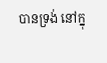បានទ្រង់ នៅក្នុ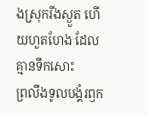ងស្រុករីងស្ងួត ហើយហួតហែង ដែលគ្មានទឹកសោះ
ព្រលឹងទូលបង្គំរឭក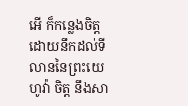អើ ក៏កន្លេងចិត្ត ដោយនឹកដល់ទីលាននៃព្រះយេហូវ៉ា ចិត្ត នឹងសា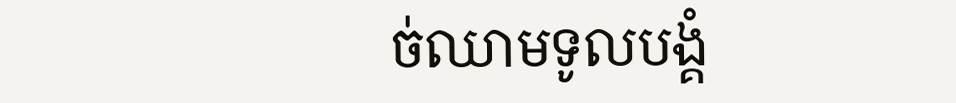ច់ឈាមទូលបង្គំ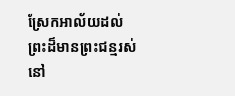ស្រែកអាល័យដល់ព្រះដ៏មានព្រះជន្មរស់នៅ